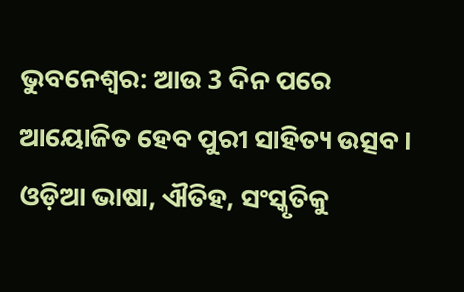ଭୁବନେଶ୍ୱର: ଆଉ 3 ଦିନ ପରେ ଆୟୋଜିତ ହେବ ପୁରୀ ସାହିତ୍ୟ ଉତ୍ସବ । ଓଡ଼ିଆ ଭାଷା, ଐତିହ, ସଂସ୍କୃତିକୁ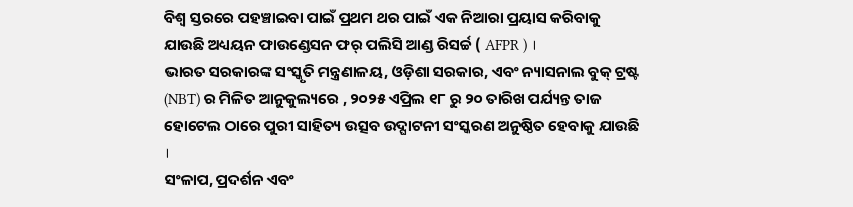ବିଶ୍ଵ ସ୍ତରରେ ପହଞ୍ଚାଇବା ପାଇଁ ପ୍ରଥମ ଥର ପାଇଁ ଏକ ନିଆରା ପ୍ରୟାସ କରିବାକୁ ଯାଉଛି ଅଧ୍ୟୟନ ଫାଉଣ୍ଡେସନ ଫର୍ ପଲିସି ଆଣ୍ଡ ରିସର୍ଚ୍ଚ ( AFPR ) ।
ଭାରତ ସରକାରଙ୍କ ସଂସ୍କୃତି ମନ୍ତ୍ରଣାଳୟ, ଓଡ଼ିଶା ସରକାର, ଏବଂ ନ୍ୟାସନାଲ ବୁକ୍ ଟ୍ରଷ୍ଟ (NBT) ର ମିଳିତ ଆନୁକୁଲ୍ୟରେ , ୨୦୨୫ ଏପ୍ରିଲ ୧୮ ରୁ ୨୦ ତାରିଖ ପର୍ଯ୍ୟନ୍ତ ତାଜ ହୋଟେଲ ଠାରେ ପୁରୀ ସାହିତ୍ୟ ଉତ୍ସବ ଉଦ୍ଘାଟନୀ ସଂସ୍କରଣ ଅନୁଷ୍ଠିତ ହେବାକୁ ଯାଉଛି ।
ସଂଳାପ, ପ୍ରଦର୍ଶନ ଏବଂ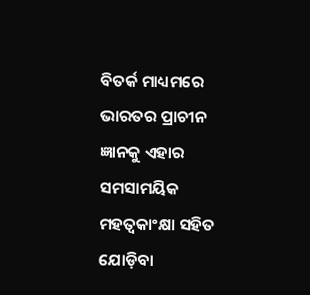ବିତର୍କ ମାଧ୍ୟମରେ ଭାରତର ପ୍ରାଚୀନ ଜ୍ଞାନକୁ ଏହାର ସମସାମୟିକ ମହତ୍ୱକାଂକ୍ଷା ସହିତ ଯୋଡ଼ିବା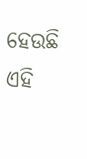ହେଉଛି ଏହି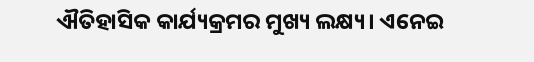ଐତିହାସିକ କାର୍ଯ୍ୟକ୍ରମର ମୁଖ୍ୟ ଲକ୍ଷ୍ୟ। ଏନେଇ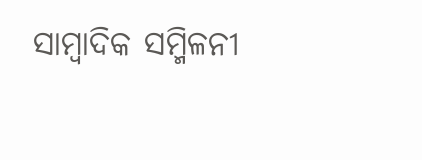ସାମ୍ବାଦିକ ସମ୍ମିଳନୀ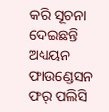କରି ସୂଚନା ଦେଇଛନ୍ତି ଅଧ୍ୟୟନ ଫାଉଣ୍ଡେସନ ଫର୍ ପଲିସି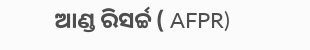ଆଣ୍ଡ ରିସର୍ଚ୍ଚ ( AFPR)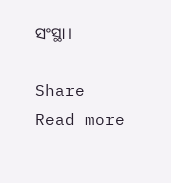ସଂସ୍ଥା।

Share
Read more